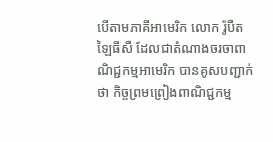បើតាមភាគីអាមេរិក លោក រ៉ូបឺត ឡៃធីសឺ ដែលជាតំណាងចរចាពាណិជ្ជកម្មអាមេរិក បានគូសបញ្ជាក់ថា កិច្ចព្រមព្រៀងពាណិជ្ជកម្ម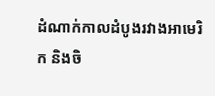ដំណាក់កាលដំបូងរវាងអាមេរិក និងចិ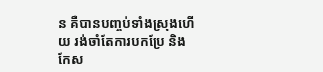ន គឺបានបញ្ចប់ទាំងស្រុងហើយ រង់ចាំតែការបកប្រែ និងកែស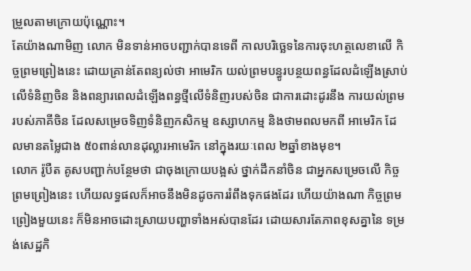ម្រួលតាមក្រោយប៉ុណ្ណោះ។
តែយ៉ាងណាមិញ លោក មិនទាន់អាចបញ្ជាក់បានទេពី កាលបរិច្ឆេទនៃការចុះហត្ថលេខាលើ កិច្ចព្រមព្រៀងនេះ ដោយគ្រាន់តែពន្យល់ថា អាមេរិក យល់ព្រមបន្ធូរបន្ថយពន្ធដែលដំឡើងស្រាប់លើទំនិញចិន និងពន្យារពេលដំឡើងពន្ធថ្មីលើទំនិញរបស់ចិន ជាការដោះដូរនឹង ការយល់ព្រមរបស់ភាគីចិន ដែលសម្រេចទិញទំនិញកសិកម្ម ឧស្សាហកម្ម និងថាមពលមកពី អាមេរិក ដែលមានតម្លៃជាង ៥០ពាន់លានដុល្លារអាមេរិក នៅក្នុងរយៈពេល ២ឆ្នាំខាងមុខ។
លោក រ៉ូបឺត គូសបញ្ជាក់បន្ថែមថា ជាចុងក្រោយបង្អស់ ថ្នាក់ដឹកនាំចិន ជាអ្នកសម្រេចលើ កិច្ចព្រមព្រៀងនេះ ហើយលទ្ធផលក៏អាចនឹងមិនដូចការរំពឹងទុកផងដែរ ហើយយ៉ាងណា កិច្ចព្រមព្រៀងមួយនេះ ក៏មិនអាចដោះស្រាយបញ្ហាទាំងអស់បានដែរ ដោយសារតែភាពខុសគ្នានៃ ទម្រង់សេដ្ឋកិ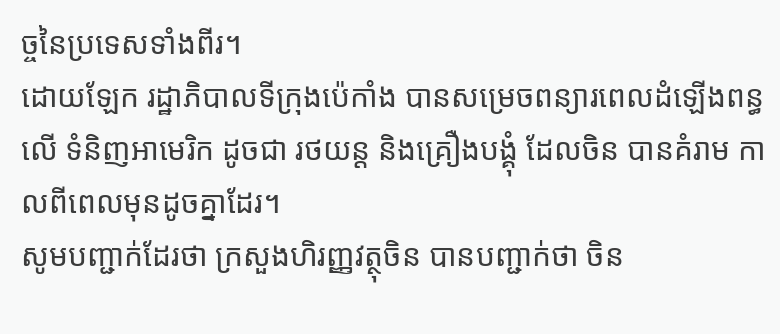ច្ចនៃប្រទេសទាំងពីរ។
ដោយឡែក រដ្ឋាភិបាលទីក្រុងប៉េកាំង បានសម្រេចពន្យារពេលដំឡើងពន្ធលើ ទំនិញអាមេរិក ដូចជា រថយន្ត និងគ្រឿងបង្គុំ ដែលចិន បានគំរាម កាលពីពេលមុនដូចគ្នាដែរ។
សូមបញ្ជាក់ដែរថា ក្រសួងហិរញ្ញវត្ថុចិន បានបញ្ជាក់ថា ចិន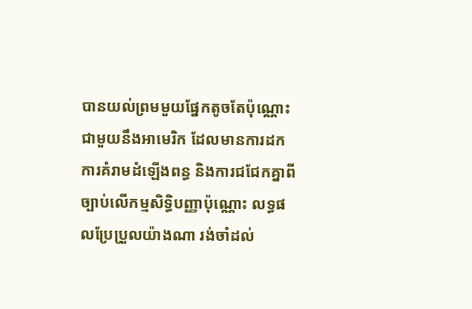បានយល់ព្រមមួយផ្នែកតូចតែប៉ុណ្ណោះ ជាមួយនឹងអាមេរិក ដែលមានការដក ការគំរាមដំឡើងពន្ធ និងការជជែកគ្នាពី ច្បាប់លើកម្មសិទ្ធិបញ្ញាប៉ុណ្ណោះ លទ្ធផលប្រែប្រួលយ៉ាងណា រង់ចាំដល់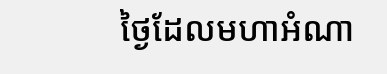ថ្ងៃដែលមហាអំណា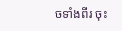ចទាំងពីរ ចុះ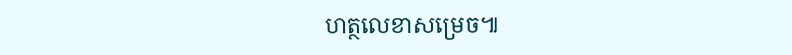ហត្ថលេខាសម្រេច៕